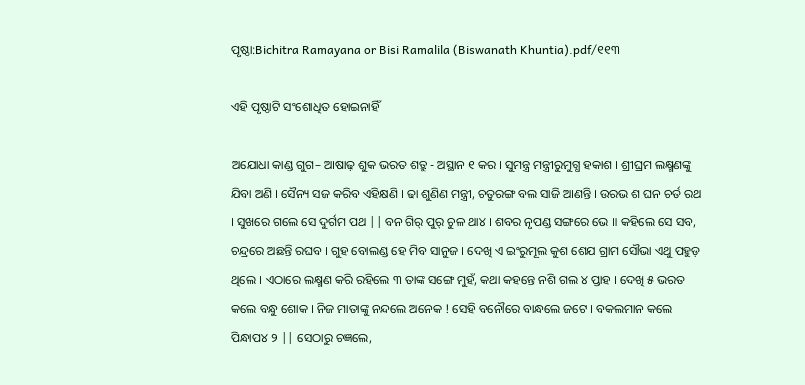ପୃଷ୍ଠା:Bichitra Ramayana or Bisi Ramalila (Biswanath Khuntia).pdf/୧୧୩

ଏହି ପୃଷ୍ଠାଟି ସଂଶୋଧିତ ହୋଇନାହିଁ

ଅଯୋଧା କାଣ୍ଡ ଗୁଗ– ଆଷାଢ଼ ଶୁକ ଭରତ ଶତ୍ରୁ - ଅସ୍ଥାନ ୧ କର । ସୁମନ୍ତ୍ର ମନ୍ତ୍ରୀରୁମୁଗ୍ଧ ହକାଶ । ଶ୍ରୀଘ୍ରମ ଲକ୍ଷ୍ମଣଙ୍କୁ ଯିବା ଅଣି । ସୈନ୍ୟ ସଜ କରିବ ଏହିକ୍ଷଣି । ଢା ଶୁଣିଣ ମନ୍ତ୍ରୀ, ଚତୁରଙ୍ଗ ବଲ ସାଜି ଆଣନ୍ତି । ଉରଭ ଶ ଘନ ଚର୍ତ ରଥ । ସୁଖରେ ଗଲେ ସେ ଦୁର୍ଗମ ପଥ || ବନ ଗିର୍ ପୁର୍ ଚୁଳ ଥା୪ । ଶବର ନୃପଣ୍ଡ ସଙ୍ଗରେ ଭେ ॥ କହିଲେ ସେ ସବ, ଚନ୍ଦ୍ରରେ ଅଛନ୍ତି ରଘବ । ଗୁହ ବୋଲଣ୍ଡ ହେ ମିବ ସାନୁଜ । ଦେଖି ଏ ଇଂରୁମୂଲ କୁଶ ଶେଯ ଗ୍ରାମ ସୌଭା ଏଥୁ ପହୁଡ଼ ଥିଲେ । ଏଠାରେ ଲକ୍ଷ୍ମଣ କରି ରହିଲେ ୩ ତାଙ୍କ ସଙ୍ଗେ ମୁହଁ, କଥା କହନ୍ତେ ନଶି ଗଲ ୪ ପ୍ତାହ । ଦେଖି ୫ ଭରତ କଲେ ବନ୍ଧୁ ଶୋକ । ନିଜ ମାତାଙ୍କୁ ନନ୍ଦଲେ ଅନେକ ! ସେହି ବନୌରେ ବାନ୍ଧଲେ ଜଟେ । ବକଲମାନ କଲେ ପିନ୍ଧାପ୪ ୨ || ସେଠାରୁ ଚଜ୍ଞଲେ,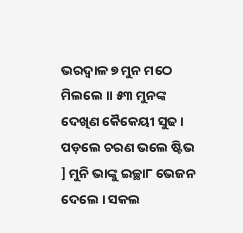ଭରଦ୍ଵାଳ ୭ ମୁନ ମଠେ ମିଲଲେ ॥ ୫୩ ମୁନଙ୍କ ଦେଖିଣ କୈକେୟୀ ସୁଢ । ପଡ଼ଲେ ଚରଣ ଭଲେ ଷ୍ଟିଭ ] ମୁନି ଭାଙ୍କୁ ଇଚ୍ଛା୮ ଭେଜନ ଦେଲେ । ସକଲ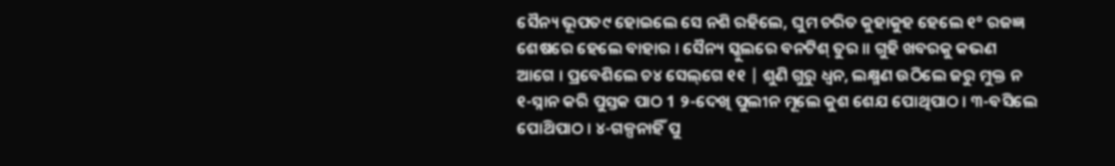ସୈନ୍ୟ ଭୂପତ୯ ହୋଇଲେ ସେ ନଶି ରହିଲେ, ଘୁମ ଚରିତ କୁହାକୁହ ହେଲେ ୧° ରଜଜ୍ଞ ଶେଷରେ ହେଲେ ବାହାର । ସୈନ୍ୟ ସ୍କୁଲରେ ବନଟିଶ୍ ତୁର ॥ ଗୁହି ଖବରକୁ କଭଣ ଆଗେ । ପ୍ରବେଶିଲେ ଚ୪ ସେଲ୍‌ଗେ ୧୧ | ଶୁଣି ଗୁରୁ ଧ୍ବନ, ଲକ୍ଷ୍ମଣ ଉଠିଲେ ଜରୁ ମୁକ୍ତ ନ ୧-ସ୍ନାନ କରି ପୁସ୍ତକ ପାଠ 1 ୨-ଦେଖି ପୁଲୀନ ମୂଲେ କୁଶ ଶେଯ ପୋଥିପାଠ । ୩-ବସିଲେ ପୋଥ‌ିପାଠ । ୪-ଗଳ୍ପନାହିଁ ପୁ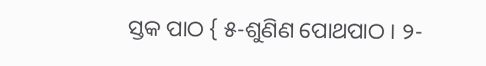ସ୍ତକ ପାଠ { ୫-ଶୁଣିଣ ପୋଥପାଠ । ୨-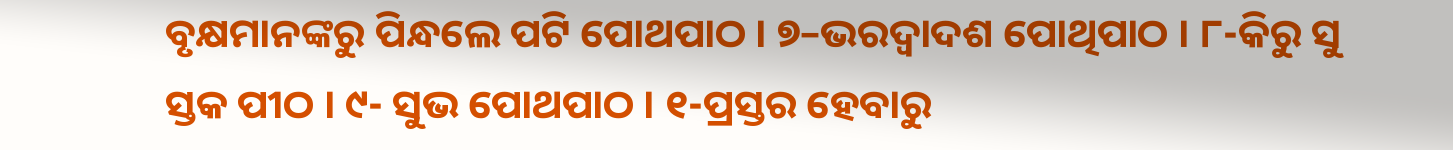ବୃକ୍ଷମାନଙ୍କରୁ ପିନ୍ଧଲେ ପଟି ପୋଥପାଠ । ୭–ଭରଦ୍ଵାଦଶ ପୋଥିପାଠ । ୮-କିରୁ ସୁ ସ୍ତକ ପୀଠ । ୯- ସୁଭ ପୋଥପାଠ । ୧-ପ୍ରସ୍ତର ହେବାରୁ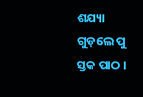ଶଯ୍ୟା ଗୁଡ଼ଲେ ପୁ ସ୍ତକ ପାଠ ।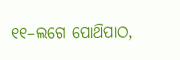୧୧–ଲଗେ ପୋଥ‌ିପାଠ,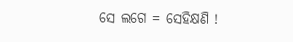ସେ ଲଗେ = ସେହିକ୍ଷଣି !